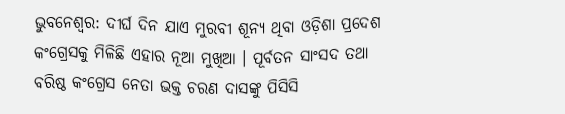ଭୁବନେଶ୍ୱର: ଦୀର୍ଘ ଦିନ ଯାଏ ମୁରବୀ ଶୂନ୍ୟ ଥିବା ଓଡ଼ିଶା ପ୍ରଦେଶ କଂଗ୍ରେସକୁ ମିଳିଛି ଏହାର ନୂଆ ମୁଖିଆ । ପୂର୍ବତନ ସାଂସଦ ତଥା ବରିଷ୍ଠ କଂଗ୍ରେସ ନେତା ଭକ୍ତ ଚରଣ ଦାସଙ୍କୁ ପିସିସି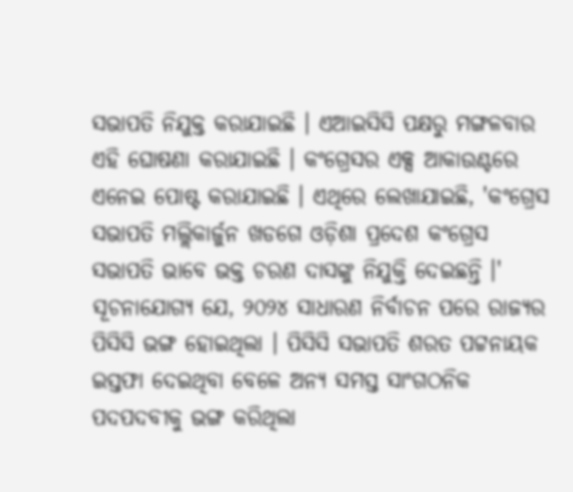ସଭାପତି ନିଯୁକ୍ତ କରାଯାଇଛି । ଏଆଇସିସି ପକ୍ଷରୁ ମଙ୍ଗଳବାର ଏହି ଘୋଷଣା କରାଯାଇଛି । କଂଗ୍ରେସର ଏକ୍ସ ଆକାଉଣ୍ଟରେ ଏନେଇ ପୋଷ୍ଟ କରାଯାଇଛି । ଏଥିରେ ଲେଖାଯାଇଛି, 'କଂଗ୍ରେସ ସଭାପତି ମଲ୍ଲିକାର୍ଜୁନ ଖଡଗେ ଓଡ଼ିଶା ପ୍ରଦେଶ କଂଗ୍ରେସ ସଭାପତି ଭାବେ ଭକ୍ତ ଚରଣ ଦାସଙ୍କୁ ନିଯୁକ୍ତି ଦେଇଛନ୍ତି ।'
ସୂଚନାଯୋଗ୍ୟ ଯେ, ୨୦୨୪ ସାଧାରଣ ନିର୍ବାଚନ ପରେ ରାଜ୍ୟର ପିସିସି ଭଙ୍ଗ ହୋଇଥିଲା । ପିସିସି ସଭାପତି ଶରତ ପଟ୍ଟନାୟକ ଇସ୍ତଫା ଦେଇଥିବା ବେଳେ ଅନ୍ୟ ସମସ୍ତ ସାଂଗଠନିକ ପଦପଦବୀକୁ ଭଙ୍ଗ କରିଥିଲା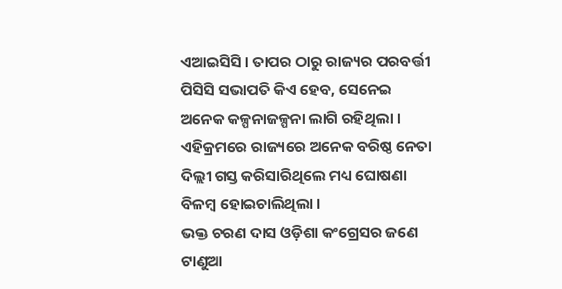ଏଆଇସିସି । ତାପର ଠାରୁ ରାଜ୍ୟର ପରବର୍ତ୍ତୀ ପିସିସି ସଭାପତି କିଏ ହେବ, ସେନେଇ ଅନେକ କଳ୍ପନାଜଳ୍ପନା ଲାଗି ରହିଥିଲା । ଏହିକ୍ରମରେ ରାଜ୍ୟରେ ଅନେକ ବରିଷ୍ଠ ନେତା ଦିଲ୍ଲୀ ଗସ୍ତ କରିସାରିଥିଲେ ମଧ୍ୟ ଘୋଷଣା ବିଳମ୍ୱ ହୋଇଚାଲିଥିଲା ।
ଭକ୍ତ ଚରଣ ଦାସ ଓଡ଼ିଶା କଂଗ୍ରେସର ଜଣେ ଟାଣୁଆ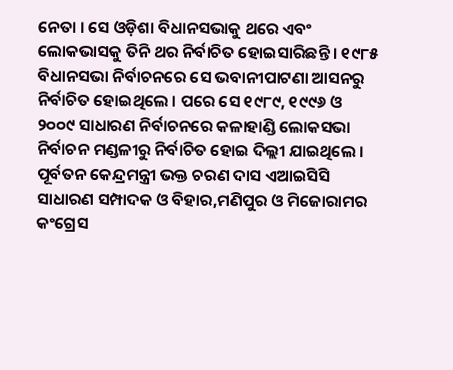ନେତା । ସେ ଓଡ଼ିଶା ବିଧାନସଭାକୁ ଥରେ ଏବଂ ଲୋକଭାସକୁ ତିନି ଥର ନିର୍ବାଚିତ ହୋଇସାରିଛନ୍ତି । ୧୯୮୫ ବିଧାନସଭା ନିର୍ବାଚନରେ ସେ ଭବାନୀପାଟଣା ଆସନରୁ ନିର୍ବାଚିତ ହୋଇଥିଲେ । ପରେ ସେ ୧୯୮୯, ୧୯୯୬ ଓ ୨୦୦୯ ସାଧାରଣ ନିର୍ବାଚନରେ କଳାହାଣ୍ଡି ଲୋକସଭା ନିର୍ବାଚନ ମଣ୍ଡଳୀରୁ ନିର୍ବାଚିତ ହୋଇ ଦିଲ୍ଲୀ ଯାଇଥିଲେ । ପୂର୍ବତନ କେନ୍ଦ୍ରମନ୍ତ୍ରୀ ଭକ୍ତ ଚରଣ ଦାସ ଏଆଇସିସି ସାଧାରଣ ସମ୍ପାଦକ ଓ ବିହାର,ମଣିପୁର ଓ ମିଜୋରାମର କଂଗ୍ରେସ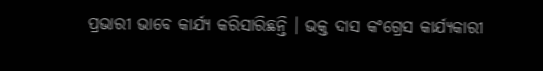ପ୍ରଭାରୀ ଭାବେ କାର୍ଯ୍ୟ କରିସାରିଛନ୍ତି । ଭକ୍ତ ଦାସ କଂଗ୍ରେସ କାର୍ଯ୍ୟକାରୀ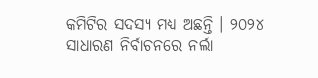କମିଟିର ସଦସ୍ୟ ମଧ୍ୟ ଅଛନ୍ତି । ୨୦୨୪ ସାଧାରଣ ନିର୍ବାଚନରେ ନର୍ଲା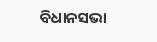ବିଧାନସଭା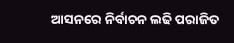ଆସନରେ ନିର୍ବାଚନ ଲଢି ପରାଜିତ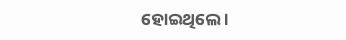ହୋଇଥିଲେ ।